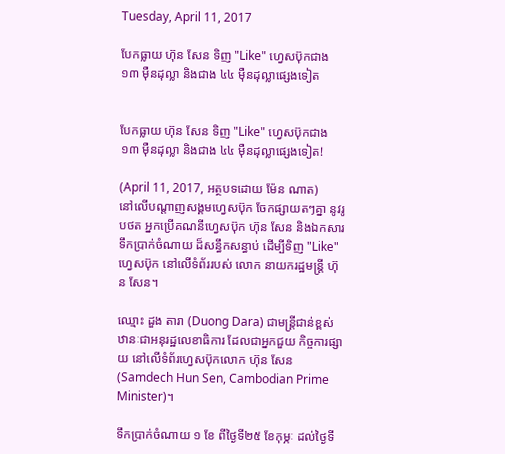Tuesday, April 11, 2017

បែកធ្លាយ ហ៊ុន សែន ទិញ "Like" ហេ្វសប៊ុកជាង ១៣ ម៉ឺនដុល្លា និងជាង ៤៤ ម៉ឺនដុល្លាផ្សេងទៀត


បែកធ្លាយ ហ៊ុន សែន ទិញ "Like" ហេ្វសប៊ុកជាង ១៣ ម៉ឺនដុល្លា និងជាង ៤៤ ម៉ឺនដុល្លាផ្សេងទៀត!

(April 11, 2017, អត្ថបទដោយ ម៉ែន ណាត)
នៅលើបណ្តាញសង្គមហ្វេសប៊ុក ចែកផ្សាយតៗគ្នា នូវរូបថត អ្នកប្រើគណនីហ្វេសប៊ុក ហ៊ុន សែន និងឯកសារទឹកប្រាក់ចំណាយ ដ៏សន្ធឹកសន្ធាប់ ដើម្បីទិញ "Like" ហ្វេសប៊ុក នៅលើទំព័ររបស់ លោក នាយករដ្ឋមន្រ្តី ហ៊ុន សែន។

ឈ្មោះ ដួង តារា (Duong Dara) ជាមន្រ្តីជាន់ខ្ពស់ ឋានៈជាអនុរដ្ឋលេខាធិការ ដែលជាអ្នកជួយ កិច្ចការផ្សាយ នៅលើទំព័រហ្វេសប៊ុកលោក ហ៊ុន សែន (Samdech Hun Sen, Cambodian Prime Minister)។

ទឹកប្រាក់ចំណាយ ១ ខែ ពីថ្ងៃទី២៥ ខែកុម្ភៈ ដល់ថ្ងៃទី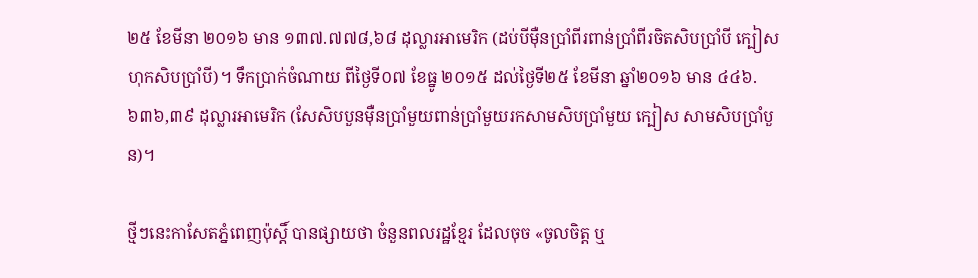២៥ ខែមីនា ២០១៦ មាន ១៣៧.៧៧៨,៦៨ ដុល្លារអាមេរិក (ដប់បីម៉ឺនប្រាំពីរពាន់ប្រាំពីរចិតសិបប្រាំបី ក្បៀស ហុកសិបប្រាំបី)។ ទឹកប្រាក់ចំណាយ ពីថ្ងៃទី០៧ ខែធ្នូ ២០១៥ ដល់ថ្ងៃទី២៥ ខែមីនា ឆ្នាំ២០១៦ មាន ៤៤៦.៦៣៦,៣៩ ដុល្លារអាមេរិក (សែសិបបួនម៉ឺនប្រាំមួយពាន់ប្រាំមួយរកសាមសិបប្រាំមួយ ក្បៀស សាមសិបប្រាំបួន)។

ថ្មីៗនេះកាសែតភ្នំពេញប៉ុស្តិ៍ បានផ្សាយថា ចំនួនពលរដ្ឋខ្មែរ ដែលចុច «ចូលចិត្ត ឬ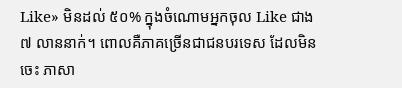Like» មិនដល់ ៥០% ក្នុងចំណោមអ្នកចុល Like ជាង ៧ លាននាក់។ ពោលគឺភាគច្រើនជាជនបរទេស ដែលមិនចេះ ភាសា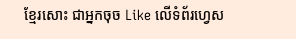ខ្មែរសោះ ជាអ្នកចុច Like លើទំព័រហ្វេស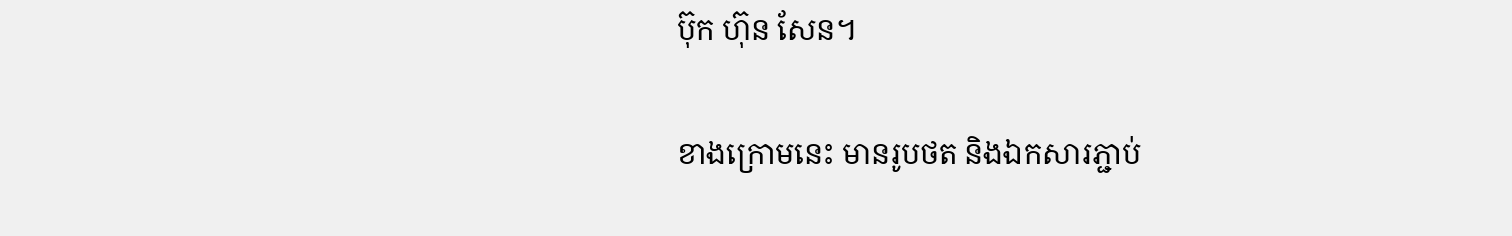ប៊ុក ហ៊ុន សែន។

ខាងក្រោមនេះ មានរូបថត និងឯកសារភ្ជាប់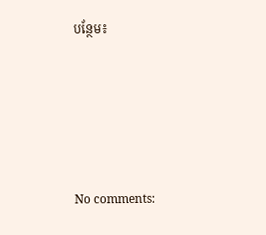បន្ថែម៖





No comments: